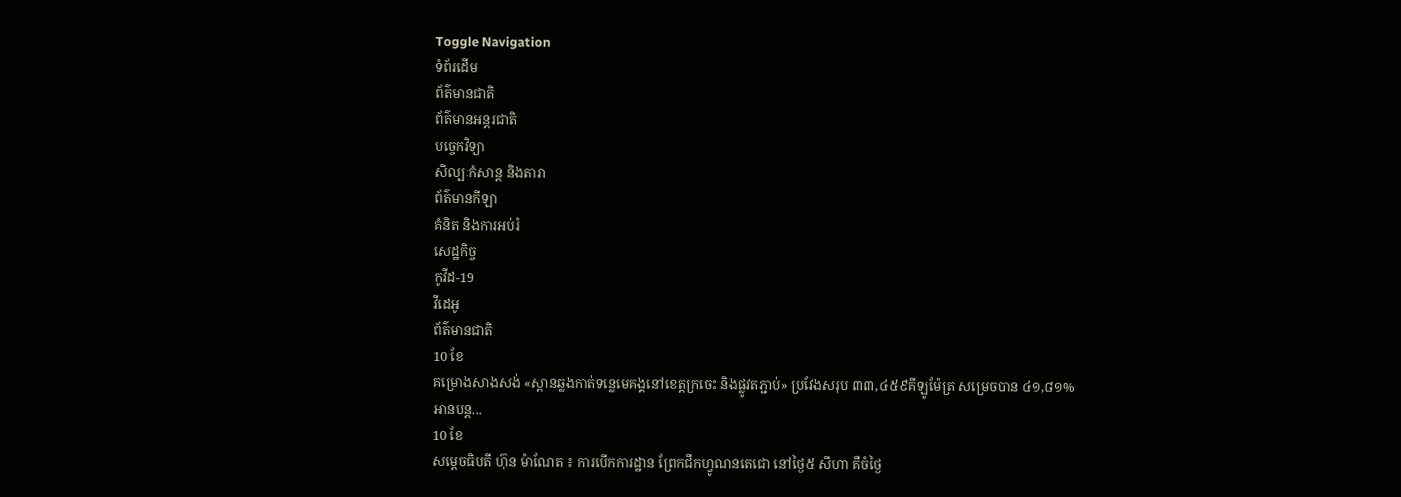Toggle Navigation
ទំព័រដើម
ព័ត៌មានជាតិ
ព័ត៌មានអន្តរជាតិ
បច្ចេកវិទ្យា
សិល្បៈកំសាន្ត និងតារា
ព័ត៌មានកីឡា
គំនិត និងការអប់រំ
សេដ្ឋកិច្ច
កូវីដ-19
វីដេអូ
ព័ត៌មានជាតិ
10 ខែ
គម្រោងសាងសង់ «ស្ពានឆ្លងកាត់ទន្លេមេគង្គនៅខេត្តក្រចេះ និងផ្លូវតភ្ជាប់» ប្រវែងសរុប ៣៣,៤៥៩គីឡូម៉ែត្រ សម្រេចបាន ៤១,៨១%
អានបន្ត...
10 ខែ
សម្តេចធិបតី ហ៊ុន ម៉ាណែត ៖ ការបើកការដ្ឋាន ព្រែកជីកហ្វូណនតេជោ នៅថ្ងៃ៥ សីហា គឺចំថ្ងៃ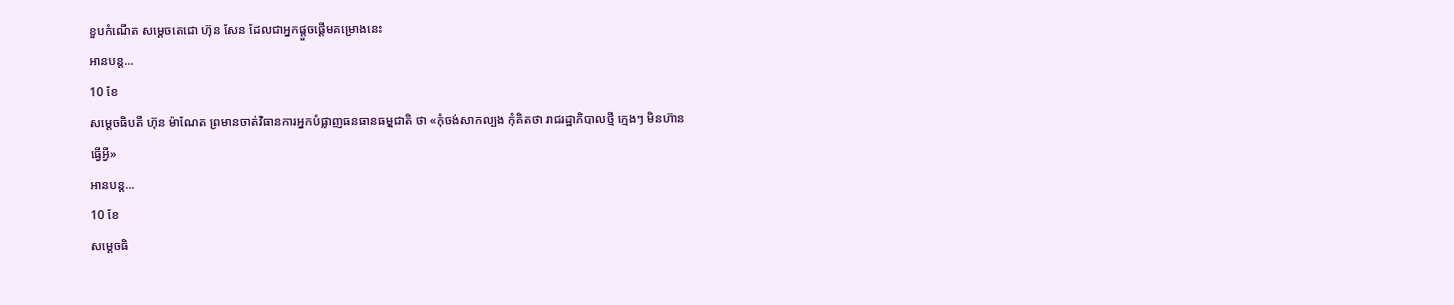ខួបកំណើត សម្តេចតេជោ ហ៊ុន សែន ដែលជាអ្នកផ្តួចផ្តើមគម្រោងនេះ
អានបន្ត...
10 ខែ
សម្តេចធិបតី ហ៊ុន ម៉ាណែត ព្រមានចាត់វិធានការអ្នកបំផ្លាញធនធានធមុ្មជាតិ ថា «កុំចង់សាកល្បង កុំគិតថា រាជរដ្ឋាភិបាលថ្មី ក្មេងៗ មិនហ៊ានធ្វើអ្វី»
អានបន្ត...
10 ខែ
សម្តេចធិ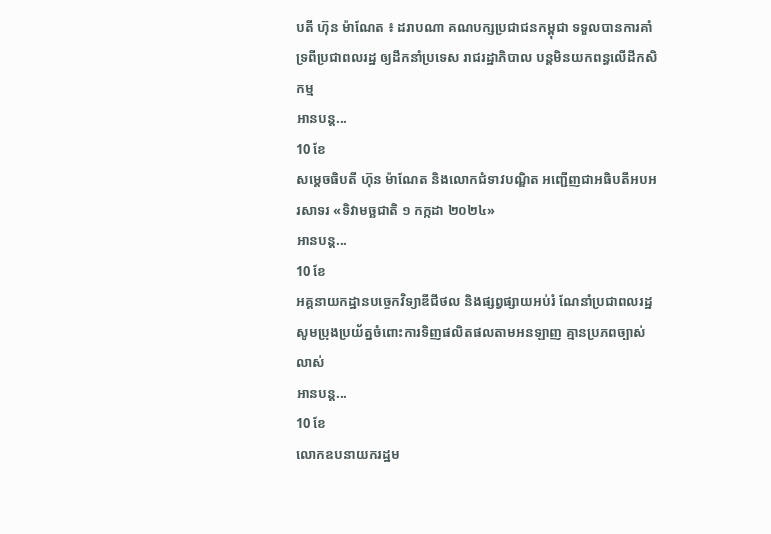បតី ហ៊ុន ម៉ាណែត ៖ ដរាបណា គណបក្សប្រជាជនកម្ពុជា ទទួលបានការគាំទ្រពីប្រជាពលរដ្ឋ ឲ្យដឹកនាំប្រទេស រាជរដ្ឋាភិបាល បន្ដមិនយកពន្ធលើដីកសិកម្ម
អានបន្ត...
10 ខែ
សម្តេចធិបតី ហ៊ុន ម៉ាណែត និងលោកជំទាវបណ្ឌិត អញ្ជើញជាអធិបតីអបអរសាទរ «ទិវាមច្ឆជាតិ ១ កក្កដា ២០២៤»
អានបន្ត...
10 ខែ
អគ្គនាយកដ្ឋានបច្ចេកវិទ្យាឌីជីថល និងផ្សព្វផ្សាយអប់រំ ណែនាំប្រជាពលរដ្ឋ សូមប្រុងប្រយ័ត្នចំពោះការទិញផលិតផលតាមអនឡាញ គ្មានប្រភពច្បាស់លាស់
អានបន្ត...
10 ខែ
លោកឧបនាយករដ្ឋម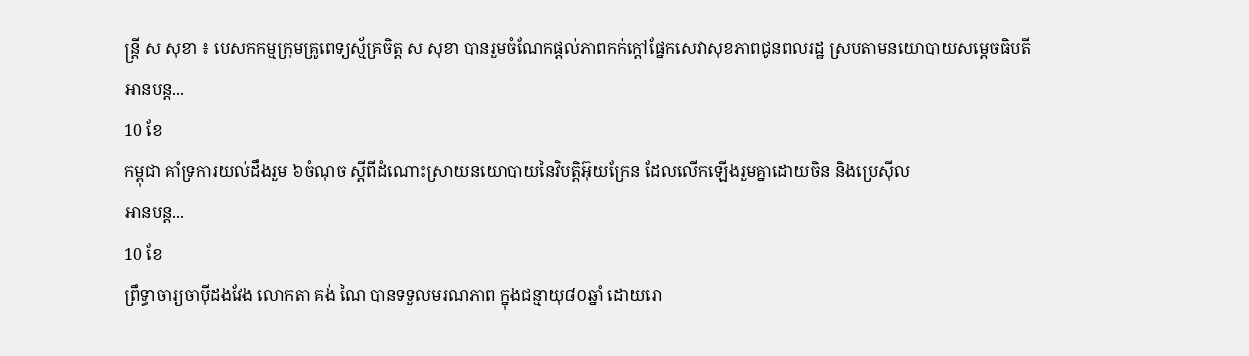ន្ដ្រី ស សុខា ៖ បេសកកម្មក្រុមគ្រូពេទ្យស្ម័គ្រចិត្ត ស សុខា បានរួមចំណែកផ្ដល់ភាពកក់ក្ដៅផ្នែកសេវាសុខភាពជូនពលរដ្ឋ ស្របតាមនយោបាយសម្ដេចធិបតី
អានបន្ត...
10 ខែ
កម្ពុជា គាំទ្រការយល់ដឹងរួម ៦ចំណុច ស្តីពីដំណោះស្រាយនយោបាយនៃវិបត្តិអ៊ុយក្រែន ដែលលើកឡើងរួមគ្នាដោយចិន និងប្រេស៊ីល
អានបន្ត...
10 ខែ
ព្រឹទ្ធាចារ្យចាប៉ីដងវែង លោកតា គង់ ណៃ បានទទួលមរណភាព ក្នុងជន្មាយុ៨០ឆ្នាំ ដោយរោ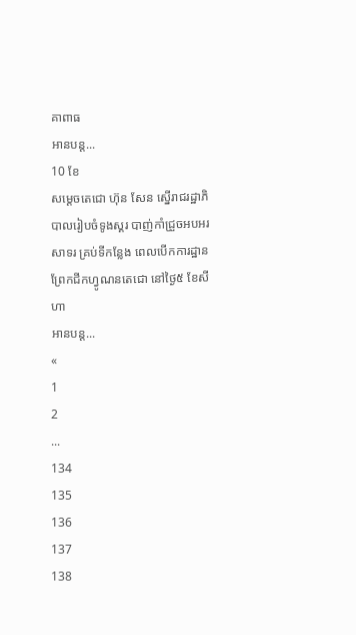គាពាធ
អានបន្ត...
10 ខែ
សម្ដេចតេជោ ហ៊ុន សែន ស្នើរាជរដ្ឋាភិបាលរៀបចំទូងស្គរ បាញ់កាំជ្រួចអបអរសាទរ គ្រប់ទីកន្លែង ពេលបើកការដ្ឋាន ព្រែកជីកហ្វូណនតេជោ នៅថ្ងៃ៥ ខែសីហា
អានបន្ត...
«
1
2
...
134
135
136
137
138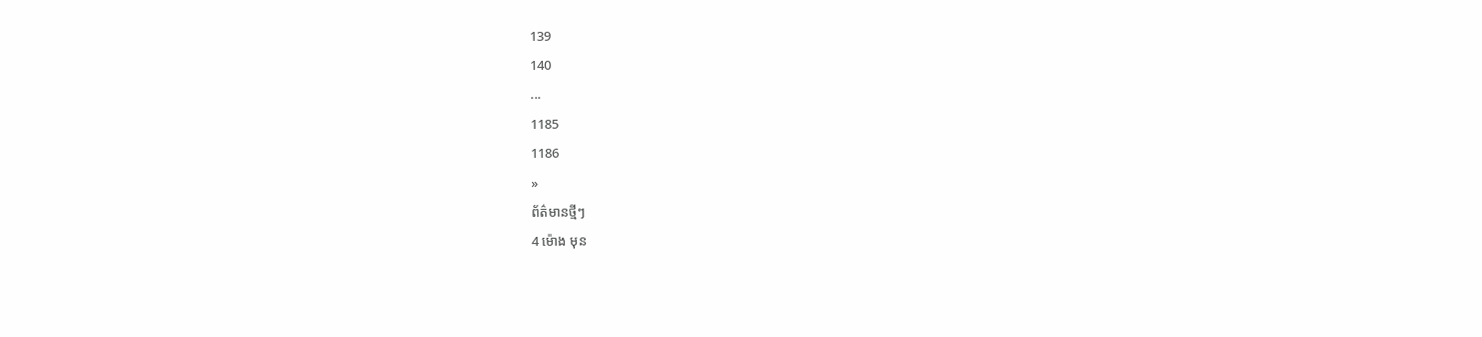139
140
...
1185
1186
»
ព័ត៌មានថ្មីៗ
4 ម៉ោង មុន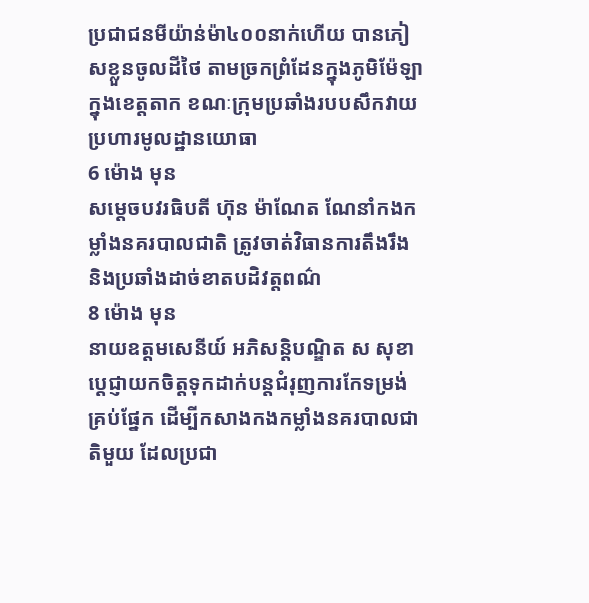ប្រជាជនមីយ៉ាន់ម៉ា៤០០នាក់ហើយ បានភៀសខ្លួនចូលដីថៃ តាមច្រកព្រំដែនក្នុងភូមិម៉ែឡា ក្នុងខេត្តតាក ខណៈក្រុមប្រឆាំងរបបសឹកវាយប្រហារមូលដ្ឋានយោធា
6 ម៉ោង មុន
សម្តេចបវរធិបតី ហ៊ុន ម៉ាណែត ណែនាំកងកម្លាំងនគរបាលជាតិ ត្រូវចាត់វិធានការតឹងរឹង និងប្រឆាំងដាច់ខាតបដិវត្តពណ៌
8 ម៉ោង មុន
នាយឧត្តមសេនីយ៍ អភិសន្តិបណ្ឌិត ស សុខា ប្ដេជ្ញាយកចិត្តទុកដាក់បន្តជំរុញការកែទម្រង់គ្រប់ផ្នែក ដើម្បីកសាងកងកម្លាំងនគរបាលជាតិមួយ ដែលប្រជា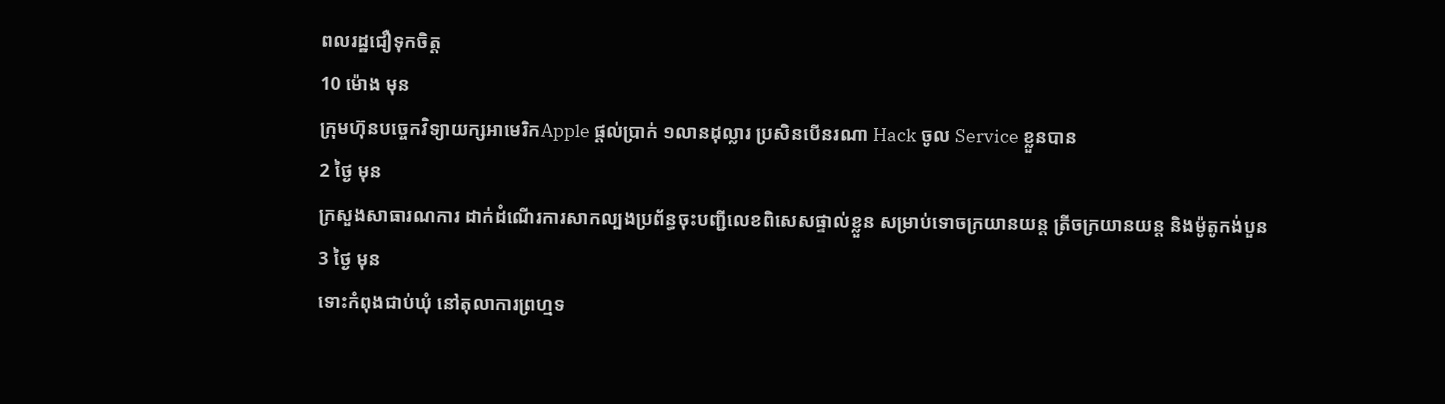ពលរដ្ឋជឿទុកចិត្ត
10 ម៉ោង មុន
ក្រុមហ៊ុនបច្ចេកវិទ្យាយក្សអាមេរិកApple ផ្ដល់ប្រាក់ ១លានដុល្លារ ប្រសិនបើនរណា Hack ចូល Service ខ្លួនបាន
2 ថ្ងៃ មុន
ក្រសួងសាធារណការ ដាក់ដំណើរការសាកល្បងប្រព័ន្ធចុះបញ្ជីលេខពិសេសផ្ទាល់ខ្លួន សម្រាប់ទោចក្រយានយន្ត ត្រីចក្រយានយន្ត និងម៉ូតូកង់បួន
3 ថ្ងៃ មុន
ទោះកំពុងជាប់ឃុំ នៅតុលាការព្រហ្មទ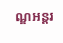ណ្ឌអន្តរ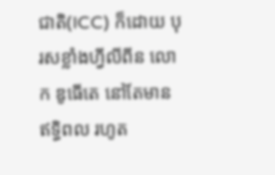ជាតិ(ICC) ក៏ដោយ បុរសខ្លាំងហ្វីលីពីន លោក ឌូធើតេ នៅតែមានឥទ្ធិពល រហូត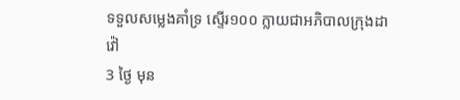ទទួលសម្លេងគាំទ្រ ស្ទើរ១០០ ក្លាយជាអភិបាលក្រុងដាវ៉ៅ
3 ថ្ងៃ មុន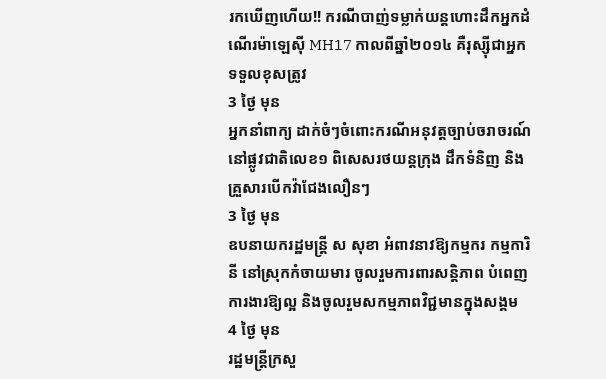រកឃើញហើយ!! ករណីបាញ់ទម្លាក់យន្តហោះដឹកអ្នកដំណើរម៉ាឡេស៊ី MH17 កាលពីឆ្នាំ២០១៤ គឺរុស្ស៊ីជាអ្នកទទួលខុសត្រូវ
3 ថ្ងៃ មុន
អ្នកនាំពាក្យ ដាក់ចំៗចំពោះករណីអនុវត្តច្បាប់ចរាចរណ៍នៅផ្លូវជាតិលេខ១ ពិសេសរថយន្តក្រុង ដឹកទំនិញ និងគ្រួសារបើកវ៉ាជែងលឿនៗ
3 ថ្ងៃ មុន
ឧបនាយករដ្ឋមន្ត្រី ស សុខា អំពាវនាវឱ្យកម្មករ កម្មការិនី នៅស្រុកកំចាយមារ ចូលរួមការពារសន្តិភាព បំពេញការងារឱ្យល្អ និងចូលរួមសកម្មភាពវិជ្ជមានក្នុងសង្គម
4 ថ្ងៃ មុន
រដ្ឋមន្ត្រីក្រសួ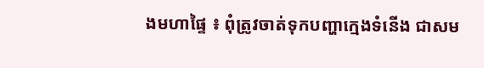ងមហាផ្ទៃ ៖ ពុំត្រូវចាត់ទុកបញ្ហាក្មេងទំនើង ជាសម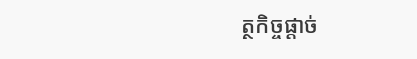ត្ថកិច្ចផ្ដាច់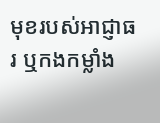មុខរបស់អាជ្ញាធរ ឬកងកម្លាំង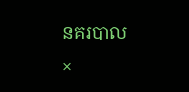នគរបាល
×